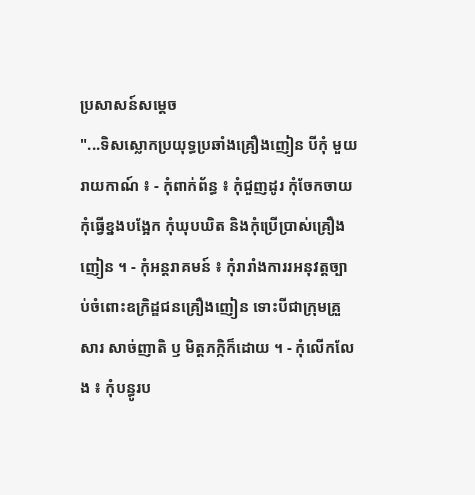ប្រសាសន៍សម្តេច
"...ទិសស្លោកប្រយុទ្ធប្រឆាំងគ្រឿងញៀន បីកុំ មួយរាយកាណ៍ ៖ - កុំពាក់ព័ន្ធ ៖ កុំជួញដូរ កុំចែកចាយ កុំធ្វើខ្នងបង្អែក កុំឃុបឃិត និងកុំប្រើប្រាស់គ្រឿងញៀន ។ - កុំអន្តរាគមន៍ ៖ កុំរារាំងការរអនុវត្តច្បាប់ចំពោះឧក្រិដ្ឌជនគ្រឿងញៀន ទោះបីជាក្រុមគ្រួសារ សាច់ញាតិ ឫ មិត្តភក្កិក៏ដោយ ។ - កុំលើកលែង ៖ កុំបន្ធូរប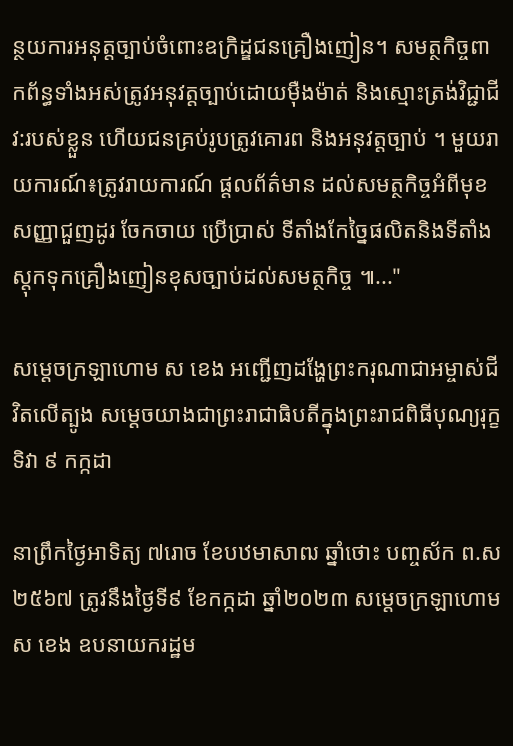ន្ថយការអនុត្តច្បាប់ចំពោះឧក្រិដ្ឌជនគ្រឿងញៀន។ សមត្ថកិច្ចពាកព័ន្ធទាំងអស់ត្រូវអនុវត្តច្បាប់ដោយមុឺងម៉ាត់ និងស្មោះត្រង់វិជ្ជាជីវ:របស់ខ្លួន ហើយជនគ្រប់រូបត្រូវគោរព និងអនុវត្តច្បាប់ ។ មួយរាយការណ៍៖ត្រូវរាយការណ៍ ផ្តលព័ត៌មាន ដល់សមត្ថកិច្ចអំពីមុខសញ្ញាជួញដូរ ចែកចាយ ប្រើប្រាស់ ទីតាំងកែច្នៃផលិតនិងទីតាំងស្តុកទុកគ្រឿងញៀនខុសច្បាប់ដល់សមត្ថកិច្ច ៕..."

សម្តេចក្រឡាហោម ស ខេង អញ្ជើញដង្ហែព្រះករុណាជាអម្ចាស់ជីវិតលើត្បូង សម្ដេចយាងជាព្រះរាជាធិបតីក្នុងព្រះរាជពិធីបុណ្យរុក្ខទិវា ៩ កក្កដា

នាព្រឹកថ្ងៃអាទិត្យ ៧រោច ខែបឋមាសាឍ ឆ្នាំថោះ បញ្ចស័ក ព.ស២៥៦៧ ត្រូវនឹងថ្ងៃទី៩ ខែកក្កដា ឆ្នាំ២០២៣ សម្តេចក្រឡាហោម ស ខេង ឧបនាយករដ្ឋម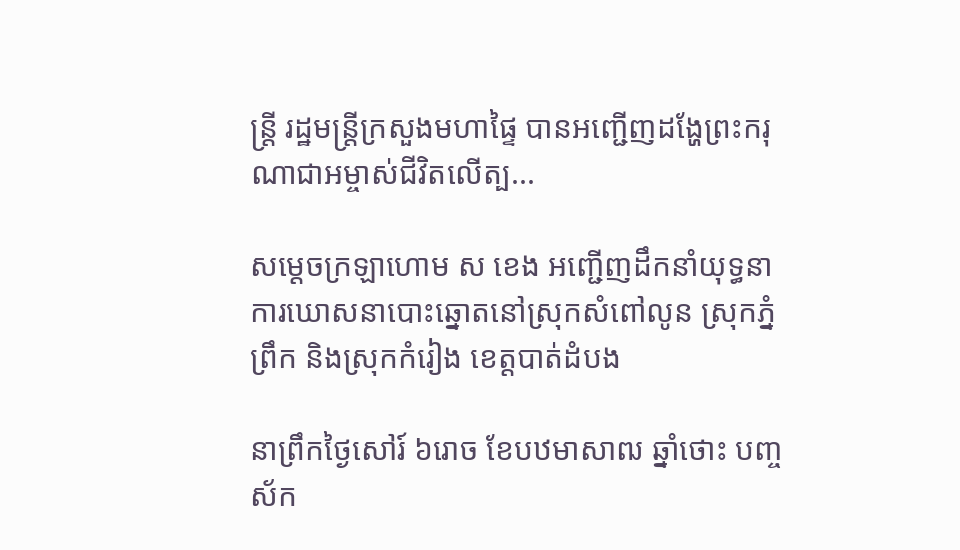ន្ត្រី រដ្ឋមន្ត្រីក្រសួងមហាផ្ទៃ បានអញ្ជើញដង្ហែព្រះករុណាជាអម្ចាស់ជីវិតលើត្ប...

សម្ដេចក្រឡាហោម ស ខេង អញ្ជើញដឹកនាំយុទ្ធនាការឃោសនាបោះឆ្នោតនៅស្រុកសំពៅលូន ស្រុកភ្នំព្រឹក និងស្រុកកំរៀង ខេត្តបាត់ដំបង

នាព្រឹកថ្ងៃសៅរ៍ ៦រោច ខែបឋមាសាឍ ឆ្នាំថោះ បញ្ចស័ក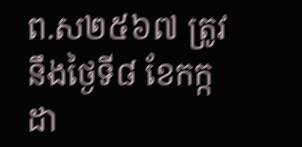ព.ស២៥៦៧ ត្រូវនឹងថ្ងៃទី៨ ខែកក្កដា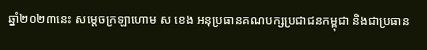ឆ្នាំ២០២៣នេះ សម្ដេចក្រឡាហោម ស ខេង អនុប្រធានគណបក្សប្រជាជនកម្ពុជា និងជាប្រធាន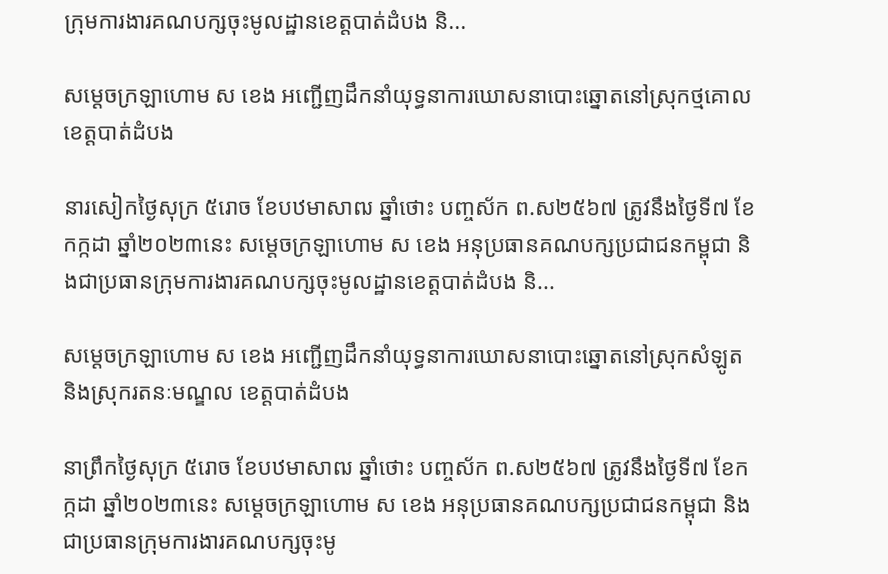ក្រុមការងារគណបក្សចុះមូលដ្ឋានខេត្តបាត់ដំបង និ...

សម្ដេចក្រឡាហោម ស ខេង អញ្ជើញដឹកនាំយុទ្ធនាការឃោសនាបោះឆ្នោតនៅស្រុកថ្មគោល ខេត្តបាត់ដំបង

នារសៀកថ្ងៃសុក្រ ៥រោច ខែបឋមាសាឍ ឆ្នាំថោះ បញ្ចស័ក ព.ស២៥៦៧ ត្រូវនឹងថ្ងៃទី៧ ខែកក្កដា ឆ្នាំ២០២៣នេះ សម្ដេចក្រឡាហោម ស ខេង អនុប្រធានគណបក្សប្រជាជនកម្ពុជា និងជាប្រធានក្រុមការងារគណបក្សចុះមូលដ្ឋានខេត្តបាត់ដំបង និ...

សម្ដេចក្រឡាហោម ស ខេង អញ្ជើញដឹកនាំយុទ្ធនាការឃោសនាបោះឆ្នោតនៅស្រុកសំឡូត និងស្រុករតនៈមណ្ឌល ខេត្តបាត់ដំបង

នាព្រឹកថ្ងៃសុក្រ ៥រោច ខែបឋមាសាឍ ឆ្នាំថោះ បញ្ចស័ក ព.ស២៥៦៧ ត្រូវនឹងថ្ងៃទី៧ ខែកក្កដា ឆ្នាំ២០២៣នេះ សម្ដេចក្រឡាហោម ស ខេង អនុប្រធានគណបក្សប្រជាជនកម្ពុជា និងជាប្រធានក្រុមការងារគណបក្សចុះមូ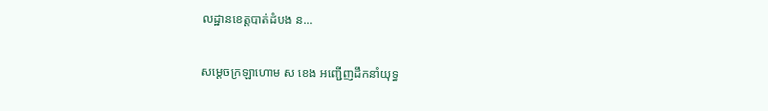លដ្ឋានខេត្តបាត់ដំបង ន...

សម្ដេចក្រឡាហោម ស ខេង អញ្ជើញដឹកនាំយុទ្ធ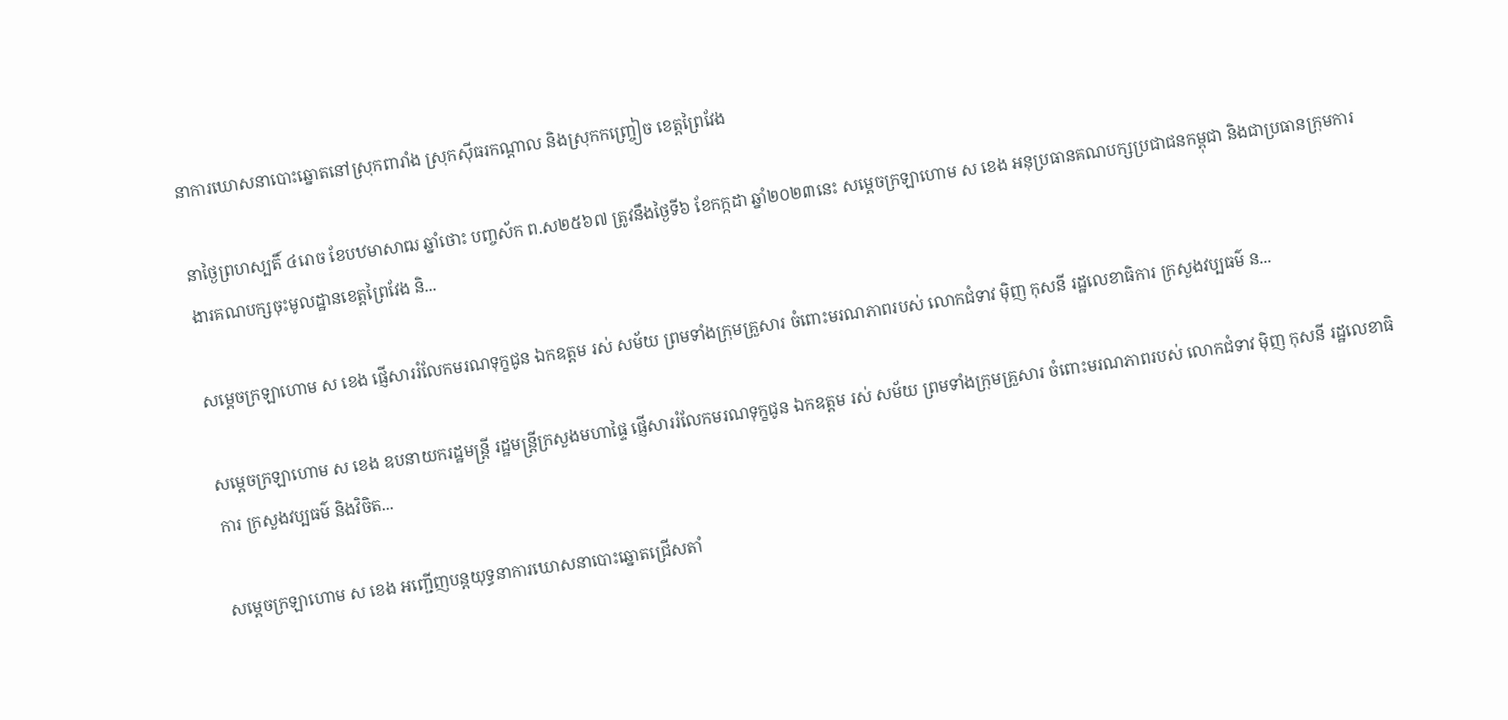នាការឃោសនាបោះឆ្នោតនៅស្រុកពារាំង ស្រុកសុីធរកណ្ដាល និងស្រុកកញ្ច្រៀច ខេត្តព្រៃវែង

នាថ្ងៃព្រហស្បតិ៍ ៤រោច ខែបឋមាសាឍ ឆ្នាំថោះ បញ្ចស័ក ព.ស២៥៦៧ ត្រូវនឹងថ្ងៃទី៦ ខែកក្កដា ឆ្នាំ២០២៣នេះ សម្ដេចក្រឡាហោម ស ខេង អនុប្រធានគណបក្សប្រជាជនកម្ពុជា និងជាប្រធានក្រុមការងារគណបក្សចុះមូលដ្ឋានខេត្តព្រៃវែង និ...

សម្ដេចក្រឡាហោម ស ខេង ផ្ញើសាររំលែកមរណទុក្ខជូន ឯកឧត្តម រស់ សម័យ ព្រមទាំងក្រុមគ្រួសារ ចំពោះមរណភាពរបស់ លោកជំទាវ ម៉ិញ កុសនី រដ្ឋលេខាធិការ ក្រសួងវប្បធម៌ ន...

សម្ដេចក្រឡាហោម ស ខេង ឧបនាយករដ្ឋមន្ត្រី រដ្ឋមន្ត្រីក្រសួងមហាផ្ទៃ ផ្ញើសាររំលែកមរណទុក្ខជូន ឯកឧត្តម រស់ សម័យ ព្រមទាំងក្រុមគ្រួសារ ចំពោះមរណភាពរបស់ លោកជំទាវ ម៉ិញ កុសនី រដ្ឋលេខាធិការ ក្រសួងវប្បធម៌ និងវិចិត...

សម្ដេចក្រឡាហោម ស ខេង អញ្ជើញបន្តយុទ្ធនាការឃោសនាបោះឆ្នោតជ្រើសតាំ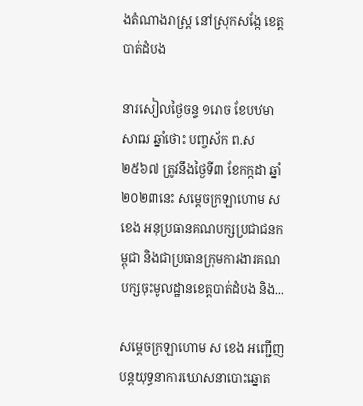ងតំណាងរាស្ត្រ នៅស្រុកសង្កែ ខេត្តបាត់ដំបង

នារសៀលថ្ងៃចន្ទ ១រោច ខែបឋមាសាឍ ឆ្នាំថោះ បញ្ចស័ក ព.ស២៥៦៧ ត្រូវនឹងថ្ងៃទី៣ ខែកក្កដា ឆ្នាំ២០២៣នេះ សម្ដេចក្រឡាហោម ស ខេង អនុប្រធានគណបក្សប្រជាជនកម្ពុជា និងជាប្រធានក្រុមការងារគណបក្សចុះមូលដ្ឋានខេត្តបាត់ដំបង និង...

សម្ដេចក្រឡាហោម ស ខេង អញ្ជើញបន្តយុទ្ធនាការឃោសនាបោះឆ្នោត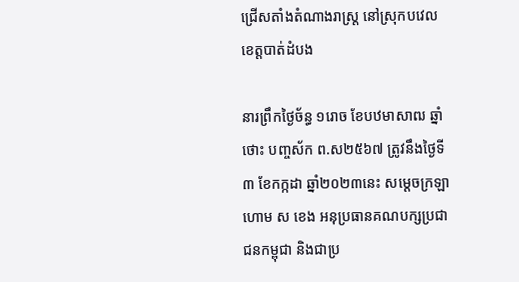ជ្រើសតាំងតំណាងរាស្ត្រ នៅស្រុកបវេល ខេត្តបាត់ដំបង

នារព្រឹកថ្ងៃច័ន្ធ ១រោច ខែបឋមាសាឍ ឆ្នាំថោះ បញ្ចស័ក ព.ស២៥៦៧ ត្រូវនឹងថ្ងៃទី៣ ខែកក្កដា ឆ្នាំ២០២៣នេះ សម្ដេចក្រឡាហោម ស ខេង អនុប្រធានគណបក្សប្រជាជនកម្ពុជា និងជាប្រ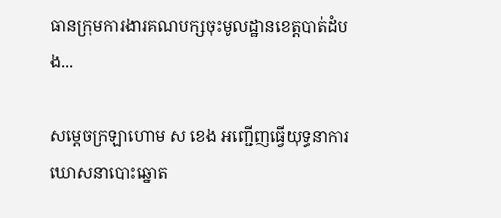ធានក្រុមការងារគណបក្សចុះមូលដ្ឋានខេត្តបាត់ដំបង...

សម្ដេចក្រឡាហោម ស ខេង អញ្ជើញធ្វើយុទ្ធនាការឃោសនាបោះឆ្នោត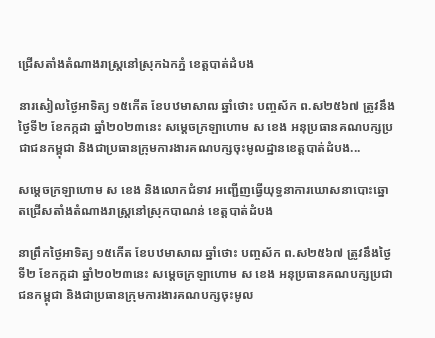ជ្រើសតាំងតំណាងរាស្ត្រនៅស្រុកឯកភ្នំ ខេត្តបាត់ដំបង

នារសៀលថ្ងៃអាទិត្យ ១៥កើត ខែបឋមាសាឍ ឆ្នាំថោះ បញ្ចស័ក ព.ស២៥៦៧ ត្រូវនឹងថ្ងៃទី២ ខែកក្កដា ឆ្នាំ២០២៣នេះ សម្ដេចក្រឡាហោម ស ខេង អនុប្រធានគណបក្សប្រជាជនកម្ពុជា និងជាប្រធានក្រុមការងារគណបក្សចុះមូលដ្ឋានខេត្តបាត់ដំបង...

សម្ដេចក្រឡាហោម ស ខេង និងលោកជំទាវ អញ្ជើញធ្វើយុទ្ធនាការឃោសនាបោះឆ្នោតជ្រើសតាំងតំណាងរាស្ត្រនៅស្រុកបាណន់ ខេត្តបាត់ដំបង

នាព្រឹកថ្ងៃអាទិត្យ ១៥កើត ខែបឋមាសាឍ ឆ្នាំថោះ បញ្ចស័ក ព.ស២៥៦៧ ត្រូវនឹងថ្ងៃទី២ ខែកក្កដា ឆ្នាំ២០២៣នេះ សម្ដេចក្រឡាហោម ស ខេង អនុប្រធានគណបក្សប្រជាជនកម្ពុជា និងជាប្រធានក្រុមការងារគណបក្សចុះមូល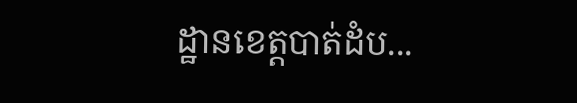ដ្ឋានខេត្តបាត់ដំប...